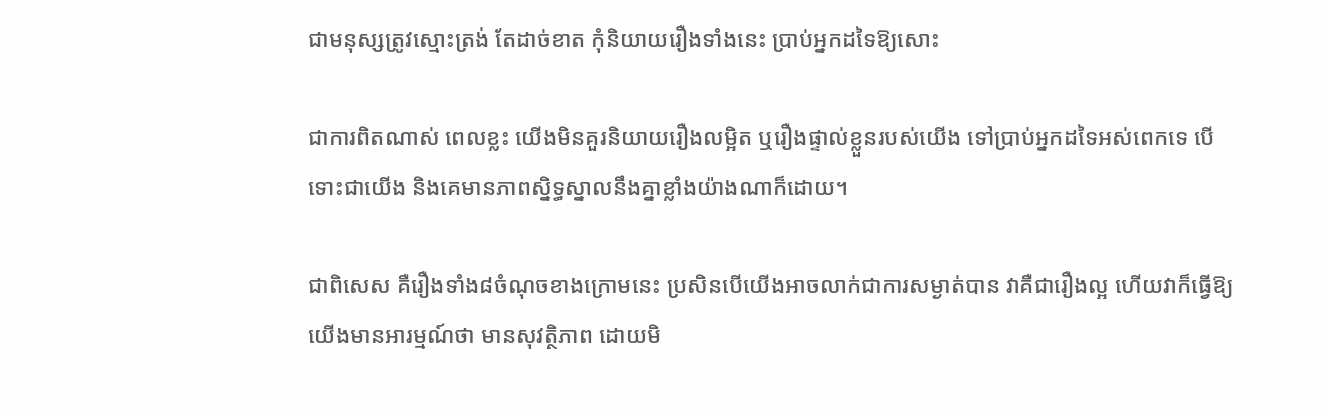ជាមនុស្សត្រូវស្មោះត្រង់ តែដាច់ខាត កុំនិយាយរឿងទាំងនេះ ប្រាប់អ្នកដទៃឱ្យសោះ

ជាការពិតណាស់ ពេលខ្លះ យើងមិនគួរនិយាយរឿងលម្អិត ឬរឿងផ្ទាល់ខ្លួនរបស់យើង ទៅប្រាប់អ្នកដទៃអស់ពេកទេ បើទោះជាយើង និងគេមានភាពស្និទ្ធស្នាលនឹងគ្នាខ្លាំងយ៉ាងណាក៏ដោយ។

ជាពិសេស គឺរឿងទាំង៨ចំណុចខាងក្រោមនេះ ប្រសិនបើយើងអាចលាក់ជាការសម្ងាត់បាន វាគឺជារឿងល្អ ហើយវាក៏ធ្វើឱ្យយើងមានអារម្មណ៍ថា មានសុវត្ថិភាព ដោយមិ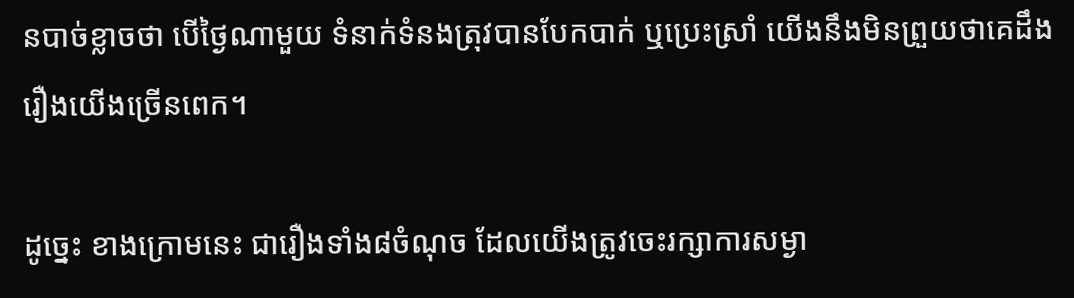នបាច់ខ្លាចថា បើថ្ងៃណាមួយ ទំនាក់ទំនងត្រុវបានបែកបាក់ ឬប្រេះស្រាំ យើងនឹងមិនព្រួយថាគេដឹងរឿងយើងច្រើនពេក។

ដូច្នេះ ខាងក្រោមនេះ ជារឿងទាំង៨ចំណុច ដែលយើងត្រូវចេះរក្សាការសម្ងា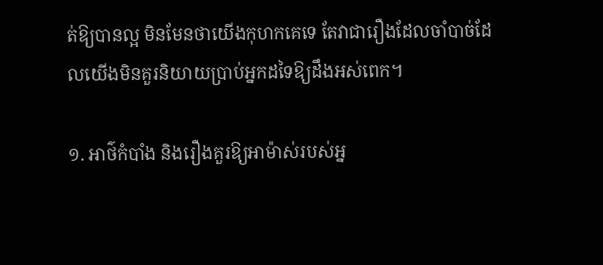ត់ឱ្យបានល្អ មិនមែនថាយើងកុហកគេទេ តែវាជារឿងដែលចាំបាច់ដែលយើងមិនគួរនិយាយប្រាប់អ្នកដទៃឱ្យដឹងអស់ពេក។

១. អាថ៌កំបាំង និងរឿងគួរឱ្យអាម៉ាស់របស់អ្ន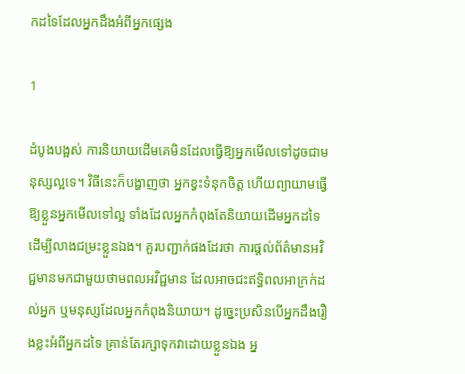កដទៃដែលអ្នកដឹងអំពីអ្នកផ្សេង

1

ដំបូងបង្អស់ ការនិយាយដើមគេមិនដែលធ្វើឱ្យអ្នកមើលទៅដូចជាមនុស្សល្អទេ។ វិធីនេះក៏បង្ហាញថា អ្នកខ្វះទំនុកចិត្ត ហើយព្យាយាមធ្វើឱ្យខ្លួនអ្នកមើលទៅល្អ ទាំងដែលអ្នកកំពុងតែនិយាយដើមអ្នកដទៃ ដើម្បីលាងជម្រះខ្លួនឯង។ គួរបញ្ជាក់ផងដែរថា ការផ្តល់ព័ត៌មានអវិជ្ជមានមកជាមួយថាមពលអវិជ្ជមាន ដែលអាចជះឥទ្ធិពលអាក្រក់ដល់អ្នក ឬមនុស្សដែលអ្នកកំពុងនិយាយ។ ដូច្នេះប្រសិនបើអ្នកដឹងរឿងខ្លះអំពីអ្នកដទៃ គ្រាន់តែរក្សាទុកវាដោយខ្លួនឯង អ្ន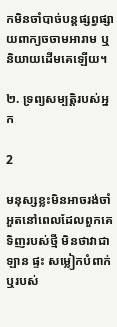កមិនចាំបាច់បន្តផ្សព្វផ្សាយពាក្យចចាមអារាម ឬនិយាយដើមគេឡើយ។

២. ទ្រព្យសម្បត្តិរបស់អ្នក

2

មនុស្សខ្លះមិនអាចរង់ចាំអួតនៅពេលដែលពួកគេទិញរបស់ថ្មី មិនថាវាជាឡាន ផ្ទះ សម្លៀកបំពាក់ ឬរបស់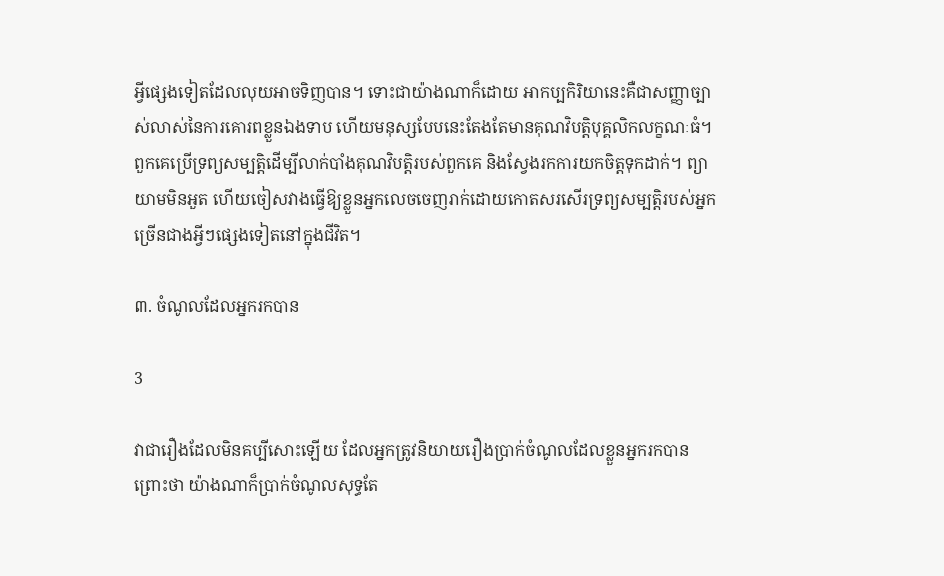អ្វីផ្សេងទៀតដែលលុយអាចទិញបាន។ ទោះជាយ៉ាងណាក៏ដោយ អាកប្បកិរិយានេះគឺជាសញ្ញាច្បាស់លាស់នៃការគោរពខ្លួនឯងទាប ហើយមនុស្សបែបនេះតែងតែមានគុណវិបត្តិបុគ្គលិកលក្ខណៈធំ។ ពួកគេប្រើទ្រព្យសម្បត្តិដើម្បីលាក់បាំងគុណវិបត្តិរបស់ពួកគេ និងស្វែងរកការយកចិត្តទុកដាក់។ ព្យាយាមមិនអួត ហើយចៀសវាងធ្វើឱ្យខ្លួនអ្នកលេចចេញរាក់ដោយកោតសរសើរទ្រព្យសម្បត្តិរបស់អ្នក ច្រើនជាងអ្វីៗផ្សេងទៀតនៅក្នុងជីវិត។

៣. ចំណូលដែលអ្នករកបាន

3

វាជារឿងដែលមិនគប្បីសោះឡើយ ដែលអ្នកត្រូវនិយាយរឿងប្រាក់ចំណូលដែលខ្លួនអ្នករកបាន ព្រោះថា យ៉ាងណាក៏ប្រាក់ចំណូលសុទ្ធតែ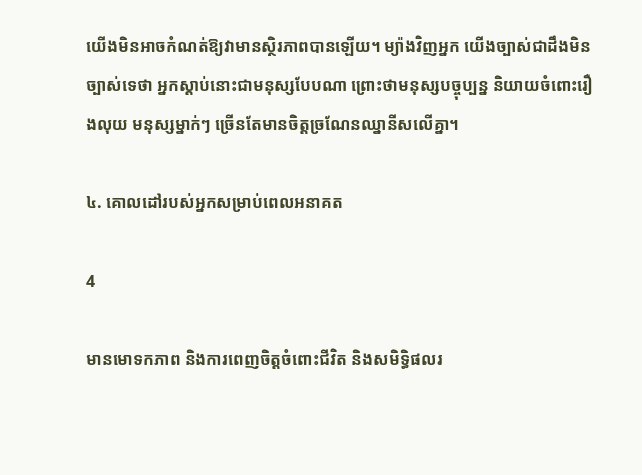យើងមិនអាចកំណត់ឱ្យវាមានស្ថិរភាពបានឡើយ។ ម្យ៉ាងវិញអ្នក យើងច្បាស់ជាដឹងមិនច្បាស់ទេថា អ្នកស្ដាប់នោះជាមនុស្សបែបណា ព្រោះថាមនុស្សបច្ចុប្បន្ន និយាយចំពោះរឿងលុយ មនុស្សម្នាក់ៗ ច្រើនតែមានចិត្តច្រណែនឈ្នានីសលើគ្នា។

៤. គោលដៅរបស់អ្នកសម្រាប់ពេលអនាគត

4

មានមោទកភាព និងការពេញចិត្តចំពោះជីវិត និងសមិទ្ធិផលរ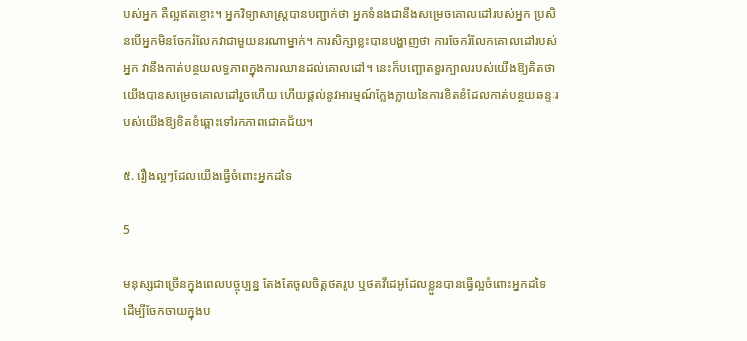បស់អ្នក គឺល្អឥតខ្ចោះ។ អ្នកវិទ្យាសាស្ត្របានបញ្ជាក់ថា អ្នកទំនងជានឹងសម្រេចគោលដៅរបស់អ្នក ប្រសិនបើអ្នកមិនចែករំលែកវាជាមួយនរណាម្នាក់។ ការសិក្សាខ្លះបានបង្ហាញថា ការចែករំលែកគោលដៅរបស់អ្នក វានឹងកាត់បន្ថយលទ្ធភាពក្នុងការឈានដល់គោលដៅ។ នេះក៏បញ្ឆោតខួរក្បាលរបស់យើងឱ្យគិតថា យើងបានសម្រេចគោលដៅរួចហើយ ហើយផ្តល់នូវអារម្មណ៍ក្លែងក្លាយនៃការខិតខំដែលកាត់បន្ថយឆន្ទៈរបស់យើងឱ្យខិតខំឆ្ពោះទៅរកភាពជោគជ័យ។

៥. រឿងល្អៗដែលយើងធ្វើចំពោះអ្នកដទៃ

5

មនុស្សជាច្រើនក្នុងពេលបច្ចុប្បន្ន តែងតែចូលចិត្តថតរូប ឬថតវីដេអូដែលខ្លួនបានធ្វើល្អចំពោះអ្នកដទៃ ដើម្បីចែកចាយក្នុងប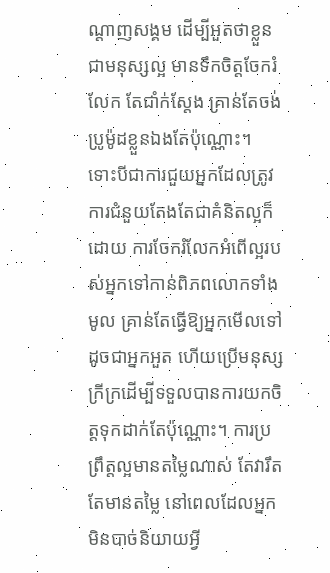ណ្ដាញសង្គម ដើម្បីអួតថាខ្លួនជាមនុស្សល្អ មានទឹកចិត្តចែករំលែក តែជាំក់ស្ដែង គ្រាន់តែចង់ប្រូម៉ូដខ្លួនឯងតែប៉ុណ្ណោះ។ ទោះបីជាការជួយអ្នកដែលត្រូវការជំនួយតែងតែជាគំនិតល្អក៏ដោយ ការចែករំលែកអំពើល្អរបស់អ្នកទៅកាន់ពិភពលោកទាំងមូល គ្រាន់តែធ្វើឱ្យអ្នកមើលទៅដូចជាអ្នកអួត ហើយប្រើមនុស្សក្រីក្រដើម្បីទទួលបានការយកចិត្តទុកដាក់តែប៉ុណ្ណោះ។ ការប្រព្រឹត្តល្អមានតម្លៃណាស់ តែវារឹតតែមានតម្លៃ នៅពេលដែលអ្នកមិនបាច់និយាយអ្វី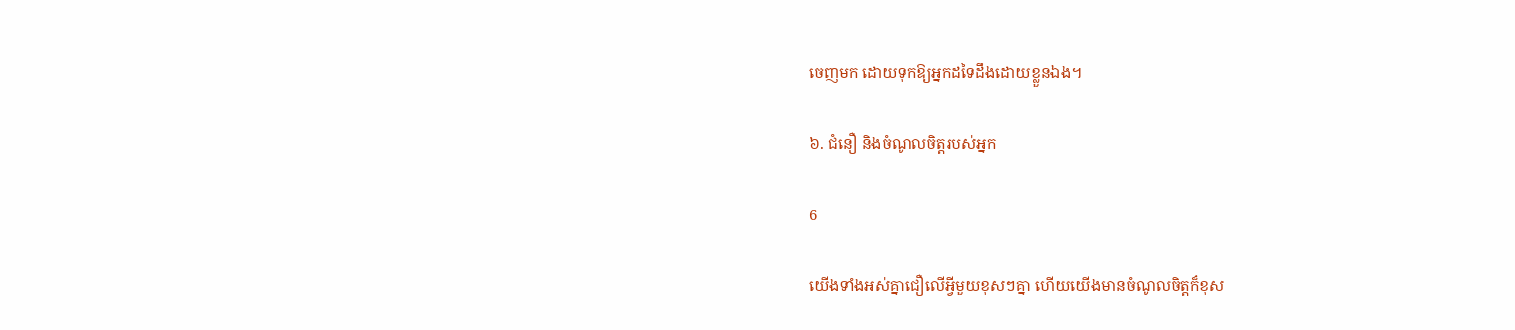ចេញមក ដោយទុកឱ្យអ្នកដទៃដឹងដោយខ្លួនឯង។

៦. ជំនឿ និងចំណូលចិត្តរបស់អ្នក

6

យើងទាំងអស់គ្នាជឿលើអ្វីមួយខុសៗគ្នា ហើយយើងមានចំណូលចិត្តក៏ខុស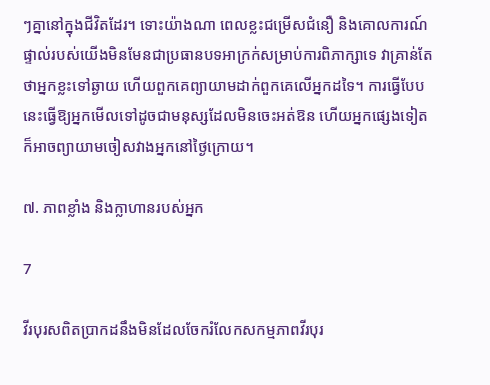ៗគ្នានៅក្នុងជីវិតដែរ។ ទោះយ៉ាងណា ពេលខ្លះជម្រើសជំនឿ និងគោលការណ៍ផ្ទាល់របស់យើងមិនមែនជាប្រធានបទអាក្រក់សម្រាប់ការពិភាក្សាទេ វាគ្រាន់តែថាអ្នកខ្លះទៅឆ្ងាយ ហើយពួកគេព្យាយាមដាក់ពួកគេលើអ្នកដទៃ។ ការធ្វើបែបនេះធ្វើឱ្យអ្នកមើលទៅដូចជាមនុស្សដែលមិនចេះអត់ឱន ហើយអ្នកផ្សេងទៀតក៏អាចព្យាយាមចៀសវាងអ្នកនៅថ្ងៃក្រោយ។

៧. ភាពខ្លាំង និងក្លាហានរបស់អ្នក

7

វីរបុរសពិតប្រាកដនឹងមិនដែលចែករំលែកសកម្មភាពវីរបុរ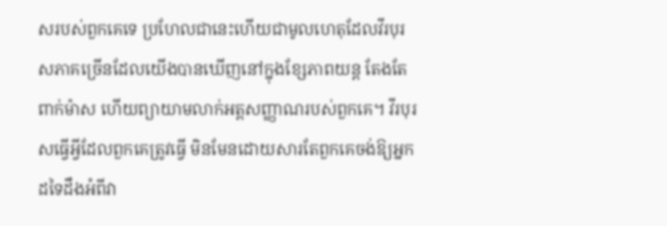សរបស់ពួកគេទេ ប្រហែលជានេះហើយជាមូលហេតុដែលវីរបុរសភាគច្រើនដែលយើងបានឃើញនៅក្នុងខ្សែភាពយន្ត តែងតែពាក់ម៉ាស ហើយព្យាយាមលាក់អត្តសញ្ញាណរបស់ពួកគេ។ វីរបុរសធ្វើអ្វីដែលពួកគេត្រូវធ្វើ មិនមែនដោយសារតែពួកគេចង់ឱ្យអ្នកដទៃដឹងអំពីវា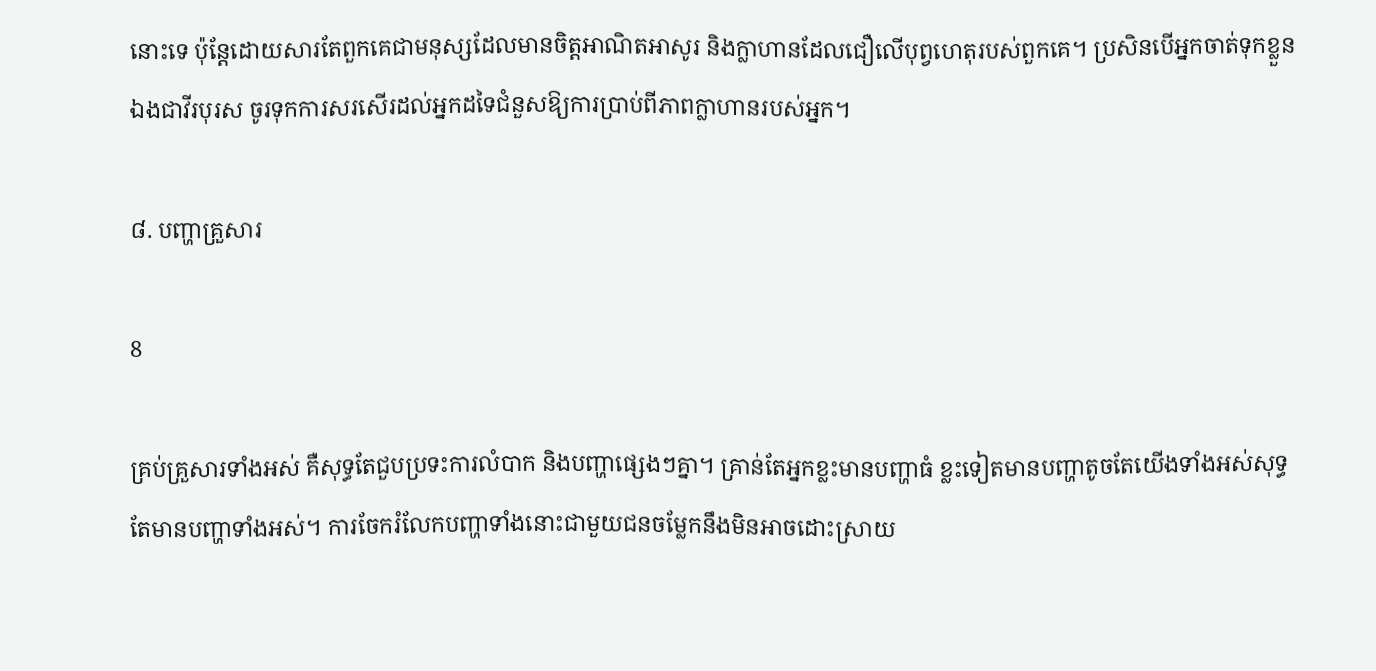នោះទេ ប៉ុន្តែដោយសារតែពួកគេជាមនុស្សដែលមានចិត្តអាណិតអាសូរ និងក្លាហានដែលជឿលើបុព្វហេតុរបស់ពួកគេ។ ប្រសិនបើអ្នកចាត់ទុកខ្លួនឯងជាវីរបុរស ចូរទុកការសរសើរដល់អ្នកដទៃជំនួសឱ្យការប្រាប់ពីភាពក្លាហានរបស់អ្នក។

៨. បញ្ហាគ្រួសារ

8

គ្រប់គ្រួសារទាំងអស់ គឺសុទ្ធតែជួបប្រទះការលំបាក និងបញ្ហាផ្សេងៗគ្នា។ គ្រាន់តែអ្នកខ្លះមានបញ្ហាធំ ខ្លះទៀតមានបញ្ហាតូចតែយើងទាំងអស់សុទ្ធតែមានបញ្ហាទាំងអស់។ ការចែករំលែកបញ្ហាទាំងនោះជាមួយជនចម្លែកនឹងមិនអាចដោះស្រាយ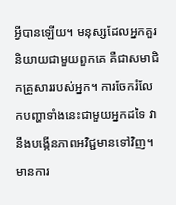អ្វីបានឡើយ។ មនុស្សដែលអ្នកគួរនិយាយជាមួយពួកគេ គឺជាសមាជិកគ្រួសាររបស់អ្នក។ ការចែករំលែកបញ្ហាទាំងនេះជាមួយអ្នកដទៃ វានឹងបង្កើនភាពអវិជ្ជមានទៅវិញ។ មានការ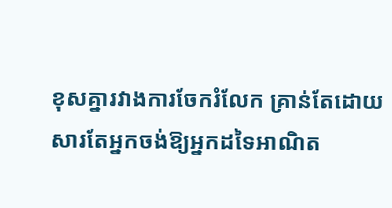ខុសគ្នារវាងការចែករំលែក គ្រាន់តែដោយសារតែអ្នកចង់ឱ្យអ្នកដទៃអាណិត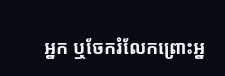អ្នក ឬចែករំលែកព្រោះអ្ន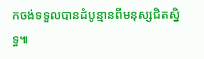កចង់ទទួលបានដំបូន្មានពីមនុស្សជិតស្និទ្ធ៕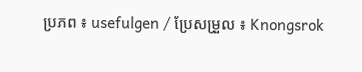ប្រភព ៖ usefulgen / ប្រែសម្រួល ៖ Knongsrok